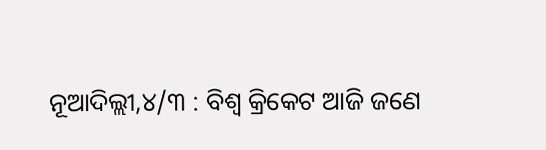ନୂଆଦିଲ୍ଲୀ,୪/୩ : ବିଶ୍ୱ କ୍ରିକେଟ ଆଜି ଜଣେ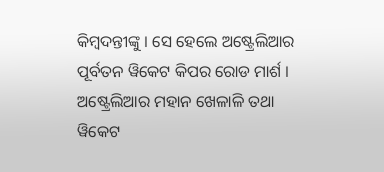କିମ୍ବଦନ୍ତୀଙ୍କୁ । ସେ ହେଲେ ଅଷ୍ଟ୍ରେଲିଆର ପୂର୍ବତନ ୱିକେଟ କିପର ରୋଡ ମାର୍ଶ । ଅଷ୍ଟ୍ରେଲିଆର ମହାନ ଖେଳାଳି ତଥା ୱିକେଟ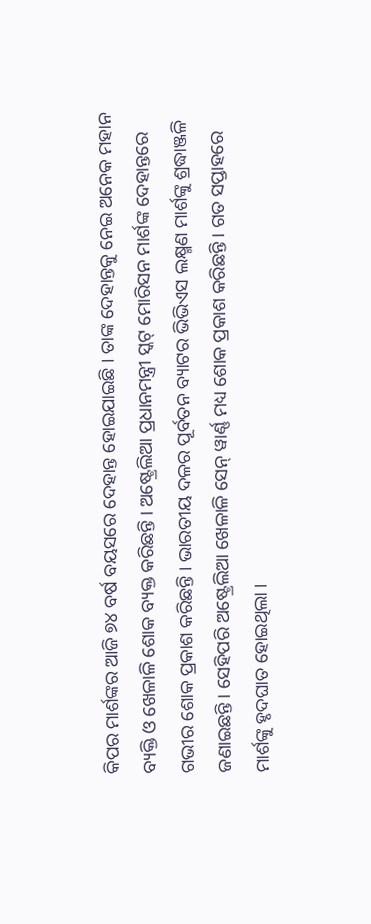କିପର ମାର୍ଶଙ୍କର ଆଜି ୭୪ ବର୍ଷ ବୟସରେ ଦେହାନ୍ତ ହୋଇଯାଇଛି । ତାଙ୍କ ଦେହାନ୍ତକୁ ନେଇ ଅନେକ ମହାନ ବ୍ୟକ୍ତି ଓ ଖେଳାଳି ଶୋକ ବ୍ୟକ୍ତ କରିଛନ୍ତି । ଅଷ୍ଟ୍ରେଲିଆ ପ୍ରଧାନମନ୍ତ୍ରୀ ସ୍କଟ୍ ମୋରିସନ ମାର୍ଶଙ୍କ ଦେହାନ୍ତରେ ଗଭୀର ଶୋକ ପ୍ରକାଶ କରିଛନ୍ତି । ଭାରତୀୟ ଦଳର ପୂର୍ବତନ ବ୍ୟାଟର ଭିଭିଏସ ଲକ୍ଷ୍ମଣ ମାର୍ଶଙ୍କୁ ଶ୍ରଦ୍ଧାଞ୍ଜଳି ଜଣାଇଛନ୍ତି । ସେହିପରି ଅଷ୍ଟ୍ରେଲିଆ ଖେଳାଳି ସେନ୍ ୱାର୍ଣ୍ଣ ମଧ୍ୟ ଶୋକ ପ୍ରକାଶ କରିଛନ୍ତି । ଗତ ସପ୍ତାହରେ ମାର୍ଶଙ୍କୁ ହୃଦଘାତ ହୋଇଥିଲା ।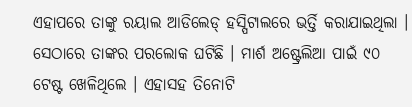ଏହାପରେ ତାଙ୍କୁ ରୟାଲ ଆଡିଲେଡ୍ ହସ୍ପିଟାଲରେ ଭର୍ତ୍ତି କରାଯାଇଥିଲା । ସେଠାରେ ତାଙ୍କର ପରଲୋକ ଘଟିଛି । ମାର୍ଶ ଅଷ୍ଟ୍ରେଲିଆ ପାଇଁ ୯୦ ଟେଷ୍ଟ ଖେଳିଥିଲେ । ଏହାସହ ତିନୋଟି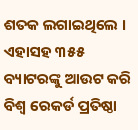ଶତକ ଲଗାଇଥିଲେ । ଏହାସହ ୩୫୫ ବ୍ୟାଟରଙ୍କୁ ଆଉଟ କରି ବିଶ୍ୱ ରେକର୍ଡ ପ୍ରତିଷ୍ଠା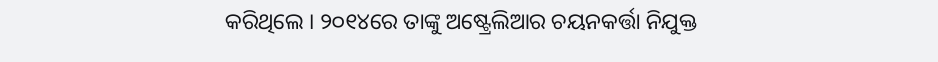କରିଥିଲେ । ୨୦୧୪ରେ ତାଙ୍କୁ ଅଷ୍ଟ୍ରେଲିଆର ଚୟନକର୍ତ୍ତା ନିଯୁକ୍ତ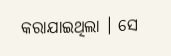କରାଯାଇଥିଲା । ସେ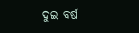ଦୁଇ ବର୍ଷ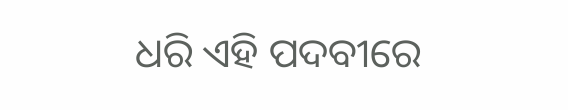ଧରି ଏହି ପଦବୀରେ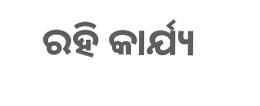ରହି କାର୍ଯ୍ୟ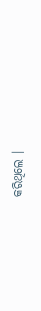କରିଥିଲେ ।